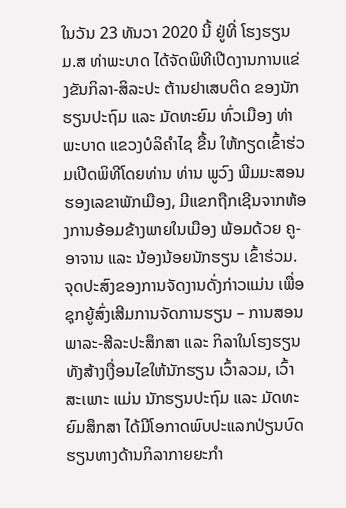ໃນວັນ 23 ທັນວາ 2020 ນີ້ ຢູ່ທີ່ ໂຮງຮຽນ ມ.ສ ທ່າພະບາດ ໄດ້ຈັດພິທີເປີດງານການແຂ່ງຂັນກິລາ-ສິລະປະ ຕ້ານຢາເສບຕິດ ຂອງນັກຮຽນປະຖົມ ແລະ ມັດທະຍົມ ທົ່ວເມືອງ ທ່າພະບາດ ແຂວງບໍລິຄຳໄຊ ຂື້ນ ໃຫ້ກຽດເຂົ້າຮ່ວມເປີດພິທີໂດຍທ່ານ ທ່ານ ພູວົງ ພີມມະສອນ ຮອງເລຂາພັກເມືອງ, ມີແຂກຖືກເຊີນຈາກຫ້ອງການອ້ອມຂ້າງພາຍໃນເມືອງ ພ້ອມດ້ວຍ ຄູ-ອາຈານ ແລະ ນ້ອງນ້ອຍນັກຮຽນ ເຂົ້າຮ່ວມ.
ຈຸດປະສົງຂອງການຈັດງານດັ່ງກ່າວແມ່ນ ເພື່ອຊຸກຍູ້ສົ່ງເສີມການຈັດການຮຽນ – ການສອນ ພາລະ-ສີລະປະສຶກສາ ແລະ ກິລາໃນໂຮງຮຽນ ທັງສ້າງເງື່ອນໄຂໃຫ້ນັກຮຽນ ເວົ້າລວມ, ເວົ້າສະເພາະ ແມ່ນ ນັກຮຽນປະຖົມ ແລະ ມັດທະຍົມສຶກສາ ໄດ້ມີໂອກາດພົບປະແລກປ່ຽນບົດຮຽນທາງດ້ານກິລາກາຍຍະກໍາ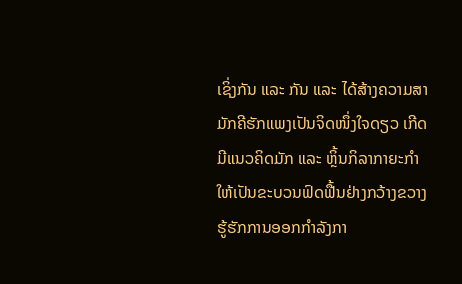ເຊິ່ງກັນ ແລະ ກັນ ແລະ ໄດ້ສ້າງຄວາມສາມັກຄີຮັກແພງເປັນຈິດໜຶ່ງໃຈດຽວ ເກີດມີແນວຄິດມັກ ແລະ ຫຼິ້ນກິລາກາຍະກໍາໃຫ້ເປັນຂະບວນຟົດຟື້ນຢ່າງກວ້າງຂວາງ ຮູ້ຮັກການອອກກໍາລັງກາ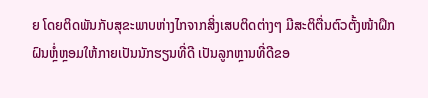ຍ ໂດຍຕິດພັນກັບສຸຂະພາບຫ່າງໄກຈາກສິ່ງເສບຕິດຕ່າງໆ ມີສະຕິຕື່ນຕົວຕັ້ງໜ້າຝຶກຝົນຫຼໍ່ຫຼອມໃຫ້ກາຍເປັນນັກຮຽນທີ່ດີ ເປັນລູກຫຼານທີ່ດີຂອ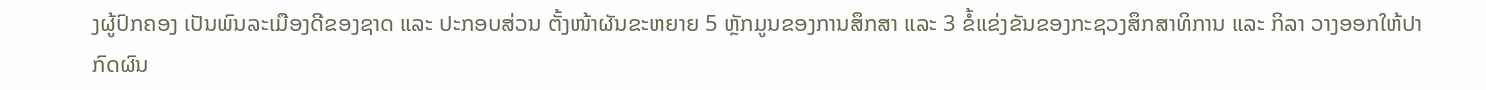ງຜູ້ປົກຄອງ ເປັນພົນລະເມືອງດີຂອງຊາດ ແລະ ປະກອບສ່ວນ ຕັ້ງໜ້າຜັນຂະຫຍາຍ 5 ຫຼັກມູນຂອງການສຶກສາ ແລະ 3 ຂໍ້ແຂ່ງຂັນຂອງກະຊວງສຶກສາທິການ ແລະ ກິລາ ວາງອອກໃຫ້ປາກົດຜົນ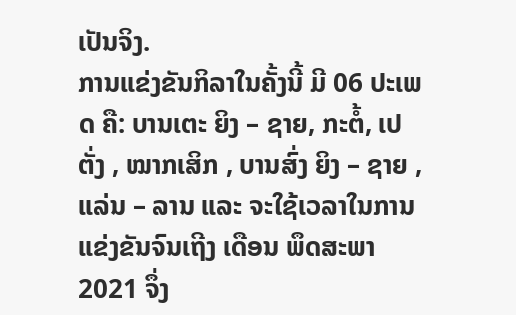ເປັນຈິງ.
ການແຂ່ງຂັນກິລາໃນຄັ້ງນີ້ ມີ 06 ປະເພດ ຄື: ບານເຕະ ຍິງ – ຊາຍ, ກະຕໍ້, ເປຕັ່ງ , ໝາກເສິກ , ບານສົ່ງ ຍິງ – ຊາຍ , ແລ່ນ – ລານ ແລະ ຈະໃຊ້ເວລາໃນການແຂ່ງຂັນຈົນເຖີງ ເດືອນ ພຶດສະພາ 2021 ຈຶ່ງ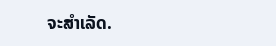ຈະສຳເລັດ.